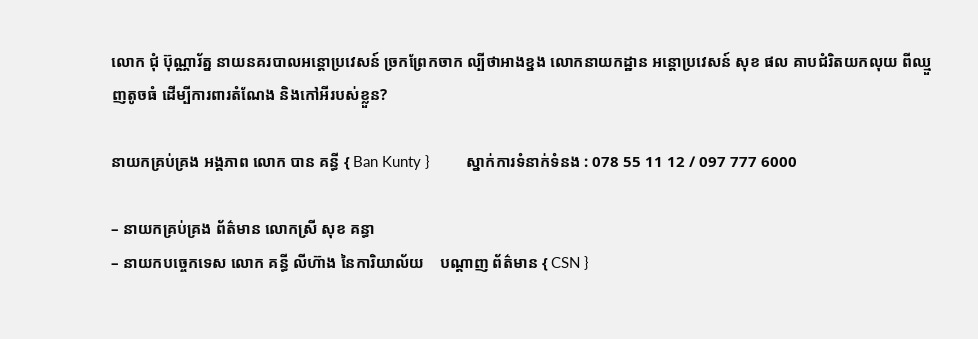លោក ជុំ ប៊ុណ្ណារ័ត្ន នាយនគរបាលអន្តោប្រវេសន៍ ច្រកព្រែកចាក ល្បីថាអាងខ្នង លោកនាយកដ្ឋាន អន្តោប្រវេសន៍ សុខ ផល គាបជំរិតយកលុយ ពីឈ្មួញតូចធំ ដើម្បីការពារតំណែង និងកៅអីរបស់ខ្លួន?

នាយកគ្រប់គ្រង អង្គភាព លោក បាន គន្ធី { Ban Kunty }         ស្នាក់ការទំនាក់ទំនង : 078 55 11 12 / 097 777 6000

– នាយកគ្រប់គ្រង ព័ត៌មាន លោកស្រី សុខ គន្ធា
– នាយកបច្ចេកទេស លោក គន្ធី លីហ៊ាង នៃការិយាល័យ    បណ្ដាញ ព័ត៌មាន { CSN }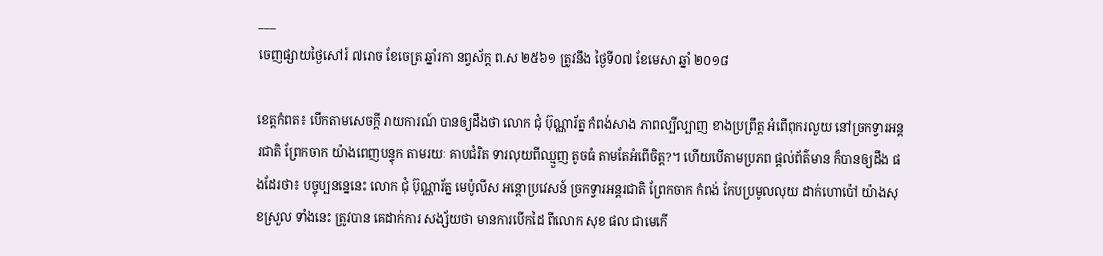___
ចេញផ្សាយថ្ងៃសៅរ៍ ៧រោច ខែចេត្រ ឆ្នាំរកា នព្វស័ក្ត ព.ស ២៥៦១ ត្រូវនឹង ថ្ងៃទី០៧ ខែមេសា ឆ្នាំ ២០១៨

ខេត្តកំពត៖ បើកតាមសេចក្ដី រាយការណ៍ បានឲ្យដឹងថា លោក ជុំ ប៊ុណ្ណារ័ត្ន កំពង់សាង ភាពល្បីល្បាញ ខាងប្រព្រឹត្ត អំពើពុករលួយ នៅច្រកទ្វារអន្តរជាតិ ព្រែកចាក យ៉ាងពេញបន្ទុក តាមរយៈ គាបជំរិត ទារលុយពីឈ្មួញ តូចធំ តាមតែអំពើចិត្ត?។ ហើយបើតាមប្រភព ផ្ដល់ព័ត៌មាន ក៏បានឲ្យដឹង ផងដែរថា៖ បច្ចុប្បននេ្ននេះ លោក ជុំ ប៊ុណ្ណារ័ត្ន មេប៉ូលីស អន្តោប្រវេសន៍ ច្រកទ្វារអន្តរជាតិ ព្រែកចាក កំពង់ កែបប្រមូលលុយ ដាក់ហោប៉ៅ យ៉ាងសុខស្រួល ទាំងនេះ ត្រូវបាន គេដាក់ការ សង្ស័យថា មានការបើកដៃ ពីលោក សុខ ផល ជាមេកើ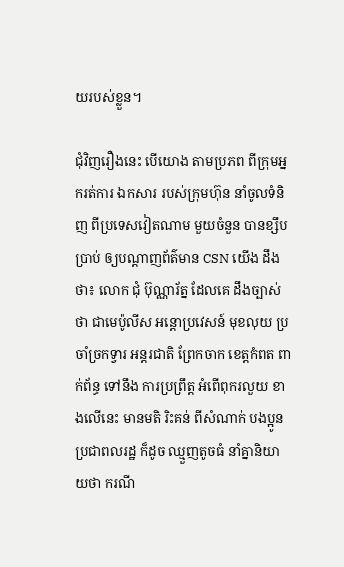យរបស់ខ្លួន។

ជុំវិញរឿងនេះ បើយោង តាមប្រភព ពីក្រុមអ្នករត់ការ ឯកសារ របស់ក្រុមហ៊ុន នាំចូលទំនិញ ពីប្រទេសវៀតណាម មួយចំនួន បានខ្សឹបប្រាប់ ឲ្យបណ្ដាញព័ត៌មាន CSN យើង ដឹងថា៖ លោក ជុំ ប៊ុណ្ណារ័ត្ន ដែលគេ ដឹងច្បាស់ថា ជាមេប៉ូលីស អន្តោប្រវេសន៍ មុខលុយ ប្រចាំច្រកទ្វារ អន្តរជាតិ ព្រែកចាក ខេត្តកំពត ពាក់ព័ន្ធ ទៅនឹង ការប្រព្រឹត្ត អំពើពុករលួយ ខាងលើនេះ មានមតិ រិះគន់ ពីសំណាក់ បងប្អូន ប្រជាពលរដ្ឋ ក៏ដូច ឈ្មួញតូចធំ នាំគ្នានិយាយថា ករណី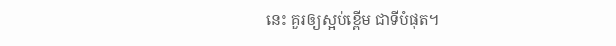នេះ គួរឲ្យស្អប់ខ្ពើម ជាទីបំផុត។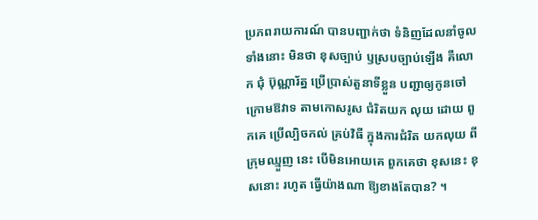ប្រភពរាយការណ៍ បានបញ្ជាក់ថា ទំនិញដែលនាំចូល ទាំងនោះ មិនថា ខុសច្បាប់ ឫស្របច្បាប់ឡើង គឺលោក ជុំ ប៊ុណ្ណារ័ត្ន ប្រើប្រាស់តួនាទីខ្លួន បញ្ជាឲ្យកូនចៅ ក្រោមឱវាទ តាមកោសរូស ជំរិតយក លុយ ដោយ ពួកគេ ប្រើល្បិចកល់ គ្រប់វិធី ក្នុងការជំរិត យកលុយ ពីក្រុមឈ្មួញ នេះ បើមិនអោយគេ ពួកគេថា ខុសនេះ ខុសនោះ រហូត ធ្វើយ៉ាងណា ឱ្យខាងតែបាន? ។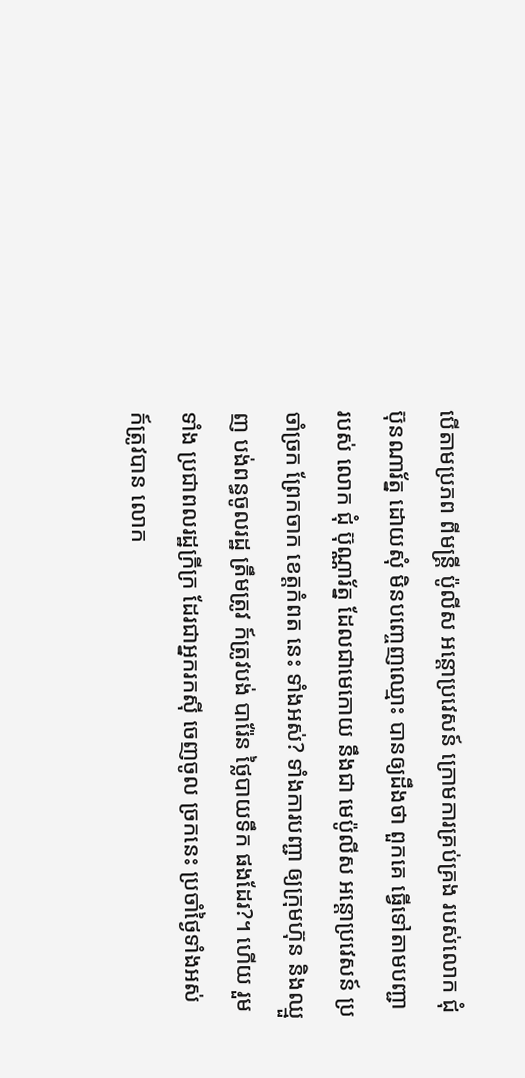បើតាមប្រភព ពីមន្ត្រី ប៉ូលីស អន្តោប្រវេសន៍ ក្រោមការគ្រប់គ្រង របស់លោក ជុំ ប៊ុនណារ័ត្ន ដោយសុំ មិនបញ្ចេញឈ្មោះ បានឲ្យដឹងថា ពួកគេ ធ្វើទៅតាមបញ្ជា របស់ លោក ជុំ ប៊ុណ្ណារ័ត្ន ដែលជាមេកោយ នឹងជា មេប៉ូលីស អន្តោប្រវេសន៍ ប្រចាំច្រក ព្រែកចាក ខេត្តកំពត នេះ ទាំងអស់? ទាំងការបញ្ជា ឲ្យក្រុមហ៊ុន និងឈ្មួញ បង់ពន្ធចូលរដ្ឋ ត្រឹមត្រូវ ក៍ត្រូវបង់ បារ៉ែន ថ្លៃបាយទឹក ផងដែរ?។ ហើយ រួមទាំង ប្រជាពលរដ្ឋក្រីក្រ ដែរជាអ្នករកស៊ី ចេញចូល ច្រកនេះ ប្រចាំថ្ងៃទាំងអស់ ក៍ត្រូវបាន លោក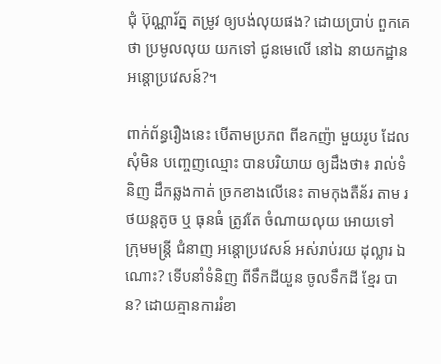ជុំ ប៊ុណ្ណារ័ត្ន តម្រូវ ឲ្យបង់លុយផង? ដោយប្រាប់ ពួកគេថា ប្រមូលលុយ យកទៅ ជូនមេលើ នៅឯ នាយកដ្ឋាន អន្តោប្រវេសន៍?។

ពាក់ព័ន្ធរឿងនេះ បើតាមប្រភព ពីឧកញ៉ា មួយរូប ដែលសុំមិន បញ្ចេញឈ្មោះ បានបរិយាយ ឲ្យដឹងថា៖ រាល់ទំនិញ ដឹកឆ្លងកាត់ ច្រកខាងលើនេះ តាមកុងតឺន័រ តាម រថយន្តតូច ឬ ធុនធំ ត្រូវតែ ចំណាយលុយ អោយទៅ ក្រុមមន្ត្រី ជំនាញ អន្តោប្រវេសន៍ អស់រាប់រយ ដុល្លារ ឯណោះ? ទើបនាំទំនិញ ពីទឹកដីយួន ចូលទឹកដី ខ្មែរ បាន? ដោយគ្មានការរំខា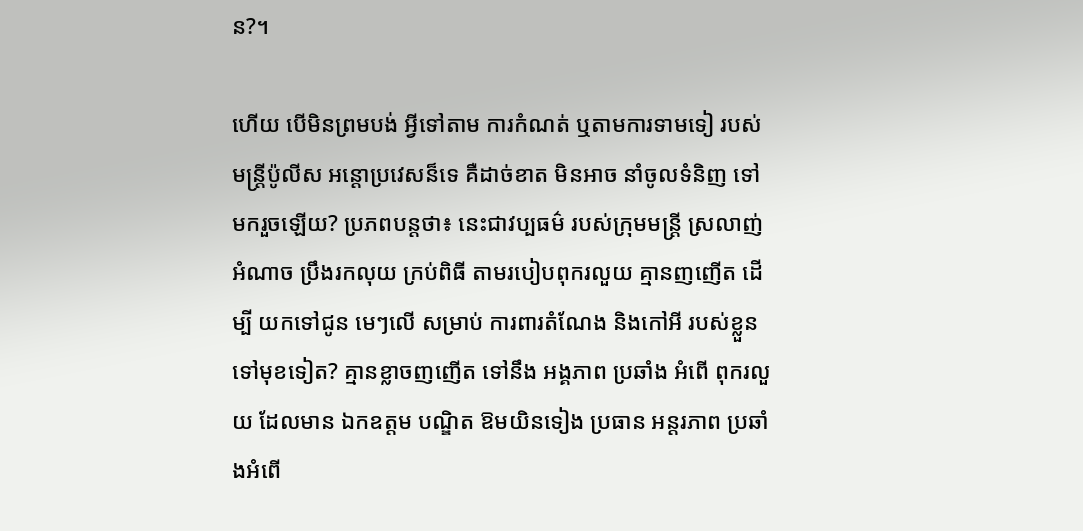ន?។

ហើយ បើមិនព្រមបង់ អ្វីទៅតាម ការកំណត់ ឬតាមការទាមទៀ របស់មន្ត្រីប៉ូលីស អន្ដោប្រវេសន៏ទេ គឺដាច់ខាត មិនអាច នាំចូលទំនិញ ទៅមករួចឡើយ? ប្រភពបន្តថា៖ នេះជាវប្បធម៌ របស់ក្រុមមន្ត្រី ស្រលាញ់អំណាច ប្រឹងរកលុយ ក្រប់ពិធី តាមរបៀបពុករលួយ គ្មានញញើត ដើម្បី យកទៅជូន មេៗលើ សម្រាប់ ការពារតំណែង និងកៅអី របស់ខ្លួន ទៅមុខទៀត? គ្មានខ្លាចញញើត ទៅនឹង អង្គភាព ប្រឆាំង អំពើ ពុករលួយ ដែលមាន ឯកឧត្តម បណ្ឌិត ឱមយិនទៀង ប្រធាន អន្តរភាព ប្រឆាំងអំពើ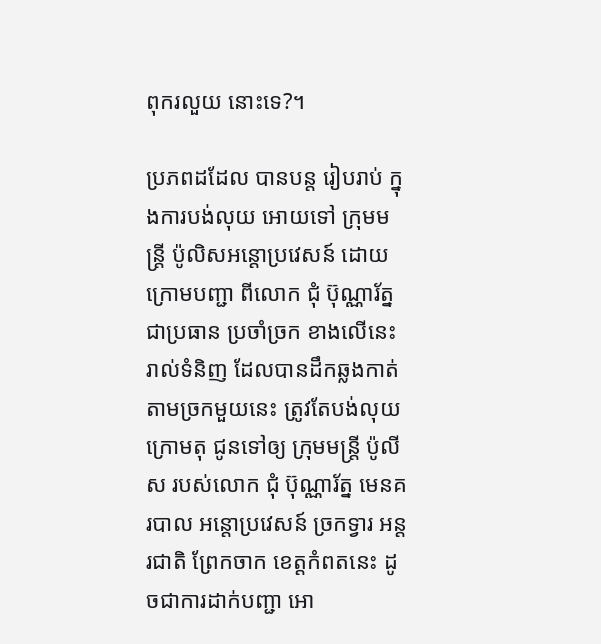ពុករលួយ នោះទេ?។

ប្រភពដដែល បានបន្ត រៀបរាប់ ក្នុងការបង់លុយ អោយទៅ ក្រុមមន្ត្រី ប៉ូលិសអន្តោប្រវេសន៍ ដោយក្រោមបញ្ជា ពីលោក ជុំ ប៊ុណ្ណារ័ត្ន ជាប្រធាន ប្រចាំច្រក ខាងលើនេះ រាល់ទំនិញ ដែលបានដឹកឆ្លងកាត់ តាមច្រកមួយនេះ ត្រូវតែបង់លុយ ក្រោមតុ ជូនទៅឲ្យ ក្រុមមន្ត្រី ប៉ូលីស របស់លោក ជុំ ប៊ុណ្ណារ័ត្ន មេនគរបាល អន្តោប្រវេសន៍ ច្រកទ្វារ អន្តរជាតិ ព្រែកចាក ខេត្តកំពតនេះ ដូចជាការដាក់បញ្ជា អោ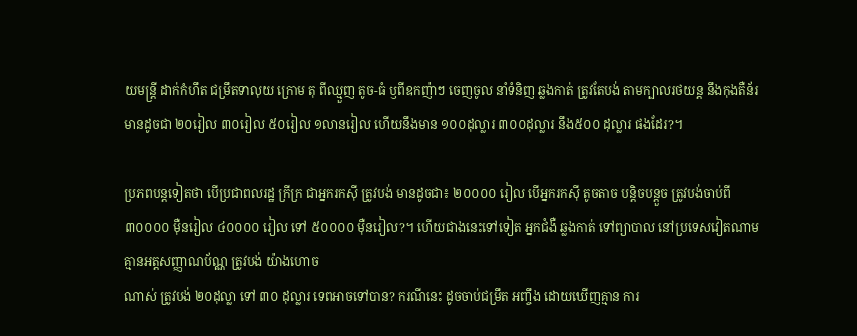យមន្ត្រី ដាក់កំហឹត ជម្រឹតទាលុយ ក្រោម តុ ពីឈ្មួញ តូច-ធំ ឫពីឧកញ៉ាៗ ចេញចូល នាំទំនិញ ឆ្លងកាត់ ត្រូវតែបង់ តាមក្បាលរថយន្ត នឹងកុងតឺន័រ មានដូចជា ២០រៀល ៣០រៀល ៥០រៀល ១លានរៀល ហើយនឹងមាន ១០០ដុល្លារ ៣០០ដុល្លារ នឹង៥០០ ដុល្លារ ផងដែរ?។

ប្រភពបន្តទៀតថា បើប្រជាពលរដ្ឋ ក្រីក្រ ជាអ្នករកស៊ី ត្រូវបង់ មានដូចជា៖ ២០០០០ រៀល បើអ្នករកស៊ី តូចតាច បន្ដិចបន្តួច ត្រូវបង់ចាប់ពី ៣០០០០ ម៉ឺនរៀល ៤០០០០ រៀល ទៅ ៥០០០០ ម៉ឺនរៀល?។ ហើយជាងនេះទៅទៀត អ្នកជំងឺ ឆ្លងកាត់ ទៅព្យាបាល នៅប្រទេសវៀតណាម គ្មានអត្តសញ្ញាណប័ណ្ណ ត្រូវបង់ យ៉ាងហោច
ណាស់ ត្រូវបង់ ២០ដុល្លា ទៅ ៣០ ដុល្លារ ទេពអាចទៅបាន? ករណីនេះ ដូចចាប់ជម្រឹត អញ្ចឹង ដោយឃើញគ្មាន ការ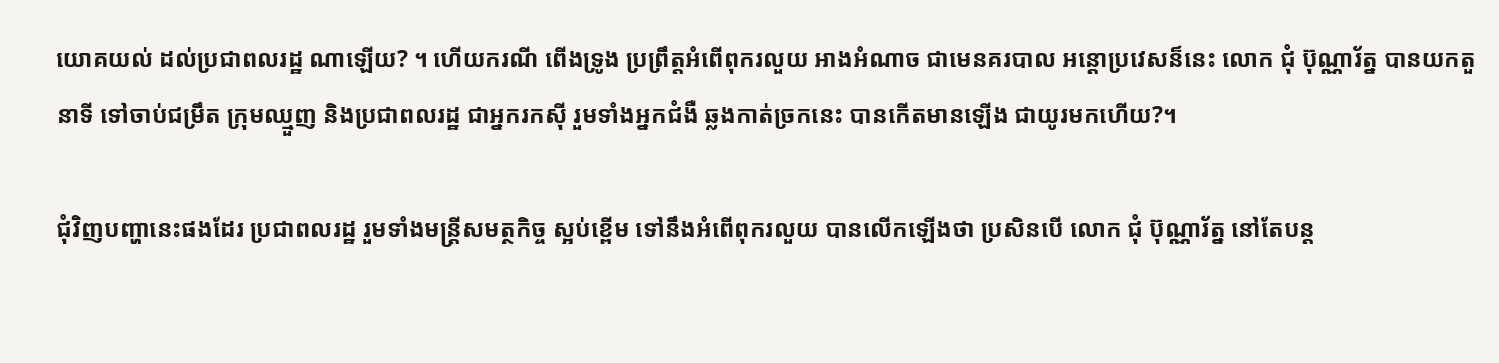យោគយល់ ដល់ប្រជាពលរដ្ឋ ណាឡើយ? ។ ហើយករណី ពើងទ្រូង ប្រព្រឹត្តអំពើពុករលួយ អាងអំណាច ជាមេនគរបាល អន្ដោប្រវេសន៏នេះ លោក ជុំ ប៊ុណ្ណារ័ត្ន បានយកតួនាទី ទៅចាប់ជម្រឹត ក្រុមឈ្មួញ និងប្រជាពលរដ្ឋ ជាអ្នករកស៊ី រួមទាំងអ្នកជំងឺ ឆ្លងកាត់ច្រកនេះ បានកើតមានឡើង ជាយូរមកហើយ?។

ជុំវិញបញ្ហានេះផងដែរ ប្រជាពលរដ្ឋ រួមទាំងមន្ត្រីសមត្ថកិច្ច ស្អប់ខ្ពើម ទៅនឹងអំពើពុករលួយ បានលើកឡើងថា ប្រសិនបើ លោក ជុំ ប៊ុណ្ណារ័ត្ន នៅតែបន្ត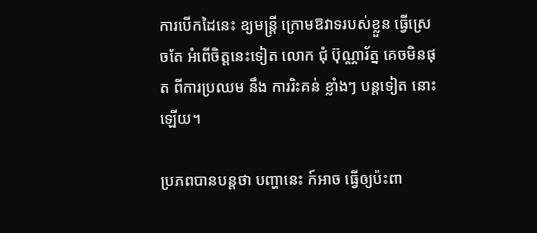ការបើកដៃនេះ ឧ្យមន្ត្រី ក្រោមឱវាទរបស់ខ្លួន ធ្វើស្រេចតែ អំពើចិត្តនេះទៀត លោក ជុំ ប៊ុណ្ណារ័ត្ន គេចមិនផុត ពីការប្រឈម នឹង ការរិះគន់ ខ្លាំងៗ បន្តទៀត នោះឡើយ។

ប្រភពបានបន្តថា បញ្ហានេះ ក៍អាច ធ្វើឲ្យប៉ះពា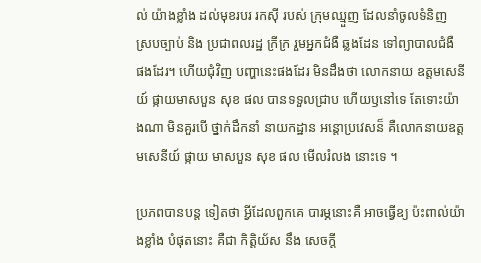ល់ យ៉ាងខ្លាំង ដល់មុខរបរ រកស៊ី របស់ ក្រុមឈ្មួញ ដែលនាំចូលទំនិញ ស្របច្បាប់ និង ប្រជាពលរដ្ឋ ក្រីក្រ រួមអ្នកជំងឺ ឆ្លងដែន ទៅព្យាបាលជំងឺ ផងដែរ។ ហើយជុំវិញ បញ្ហានេះផងដែរ មិនដឹងថា លោកនាយ ឧត្តមសេនីយ៍ ផ្កាយមាសបួន សុខ ផល បានទទួលជ្រាប ហើយឫនៅទេ តែទោះយ៉ាងណា មិនគួរបើ ថ្នាក់ដឹកនាំ នាយកដ្ឋាន អន្ដោប្រវេសន៏ គឺលោកនាយឧត្តមសេនីយ៍ ផ្កាយ មាសបួន សុខ ផល មើលរំលង នោះទេ ។

ប្រភពបានបន្ត ទៀតថា អ្វីដែលពួកគេ បារម្ភនោះគឺ អាចធ្វើឧ្យ ប៉ះពាល់យ៉ាងខ្លាំង បំផុតនោះ គឺជា កិត្តិយ័ស នឹង សេចក្ដី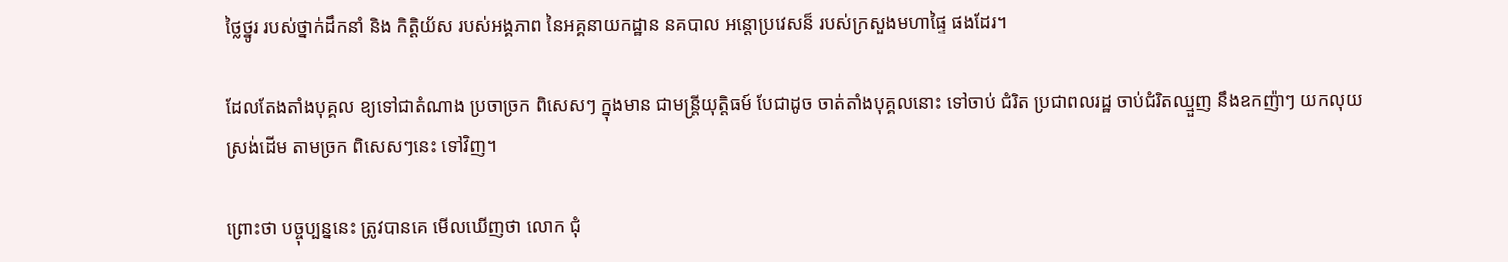ថ្លៃថ្នូរ របស់ថ្នាក់ដឹកនាំ និង កិត្តិយ័ស របស់អង្គភាព នៃអគ្គនាយកដ្ឋាន នគបាល អន្តោប្រវេសន៏ របស់ក្រសួងមហាផ្ទៃ ផងដែរ។

ដែលតែងតាំងបុគ្គល ឧ្យទៅជាតំណាង ប្រចាច្រក ពិសេសៗ ក្នុងមាន ជាមន្ត្រីយុត្តិធម៍ បែជាដូច ចាត់តាំងបុគ្គលនោះ ទៅចាប់ ជំរិត ប្រជាពលរដ្ឋ ចាប់ជំរិតឈ្មួញ នឹងឧកញ៉ាៗ យកលុយ ស្រង់ដើម តាមច្រក ពិសេសៗនេះ ទៅវិញ។

ព្រោះថា បច្ចុប្បន្ននេះ ត្រូវបានគេ មើលឃើញថា លោក ជុំ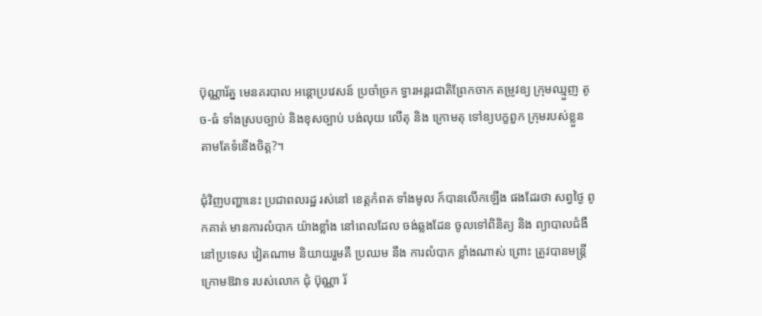ប៊ុណ្ណារ័ត្ន មេនគរបាល អន្តោប្រវេសន៍ ប្រចាំច្រក ទ្វារអន្តរជាតិព្រែកចាក តម្រូវឧ្យ ក្រុមឈ្មួញ តូច-ធំ ទាំងស្របច្បាប់ និងខុសច្បាប់ បង់លុយ លើតុ និង ក្រោមតុ ទៅឧ្យបក្ខពួក ក្រុមរបស់ខ្លួន តាមតែទំនើងចិត្ត?។

ជុំវិញបញ្ហានេះ ប្រជាពលរដ្ឋ រស់នៅ ខេត្តកំពត ទាំងមូល ក៍បានលើកឡើង ផងដែរថា សព្វថ្ងៃ ពូកគាត់ មានការលំបាក យ៉ាងខ្លាំង នៅពេលដែល ចង់ឆ្លងដែន ចូលទៅពិនិត្យ និង ព្យាបាលជំងឺ នៅប្រទេស វៀតណាម និយាយរួមគឺ ប្រឈម នឹង ការលំបាក ខ្លាំងណាស់ ព្រោះ ត្រូវបានមន្ត្រី ក្រោមឱវាទ របស់លោក ជុំ ប៊ុណ្ណា រ័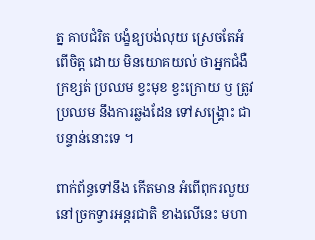ត្ន គាបជំរិត បង្ខំឧ្យបង់លុយ ស្រេចតែអំពើចិត្ត ដោយ មិនយោគយល់ ថាអ្នកជំងឺ ក្រខ្សត់ ប្រឈម ខ្វះមុខ ខ្វះក្រោយ ឫ ត្រូវប្រឈម នឹងការឆ្លងដែន ទៅសង្គ្រោះ ជាបន្ទាន់នោះទេ ។

ពាក់ព័ន្ធទៅនឹង កើតមាន អំពើពុករលួយ នៅច្រកទ្វារអន្តរជាតិ ខាងលើនេះ មហា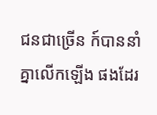ជនជាច្រើន ក៍បាននាំគ្នាលើកឡើង ផងដែរ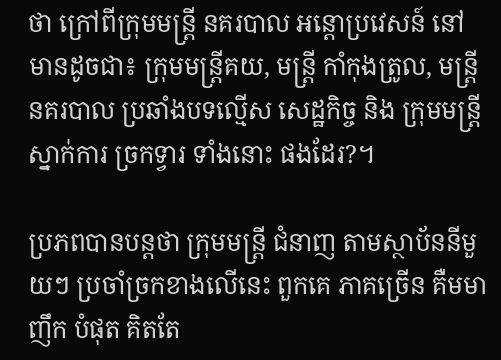ថា ក្រៅពីក្រុមមន្ត្រី នគរបាល អន្តោប្រវេសន៍ នៅមានដូចជា៖ ក្រុមមន្ត្រីគយ, មន្ត្រី កាំកុងត្រូល, មន្ត្រី នគរបាល ប្រឆាំងបទល្មើស សេដ្ឋកិច្ច និង ក្រុមមន្ត្រី ស្នាក់ការ ច្រកទ្វារ ទាំងនោះ ផងដែរ?។

ប្រភពបានបន្តថា ក្រុមមន្ត្រី ជំនាញ តាមស្ថាប័ននីមួយៗ ប្រចាំច្រកខាងលើនេះ ពួកគេ ភាគច្រើន គឺមមាញឹក បំផុត គិតតែ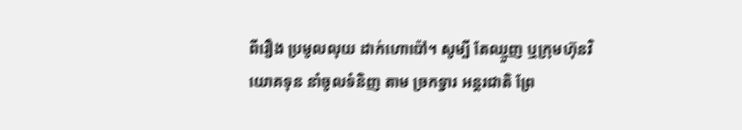ពីរឿង ប្រមូលលុយ ដាក់ហោប៉ៅ។ សូម្បី តែឈ្មួញ ឬក្រុមហ៊ុនវិយោគទុន នាំចូលទំនិញ តាម ច្រកទ្វារ អន្តរជាតិ ព្រែ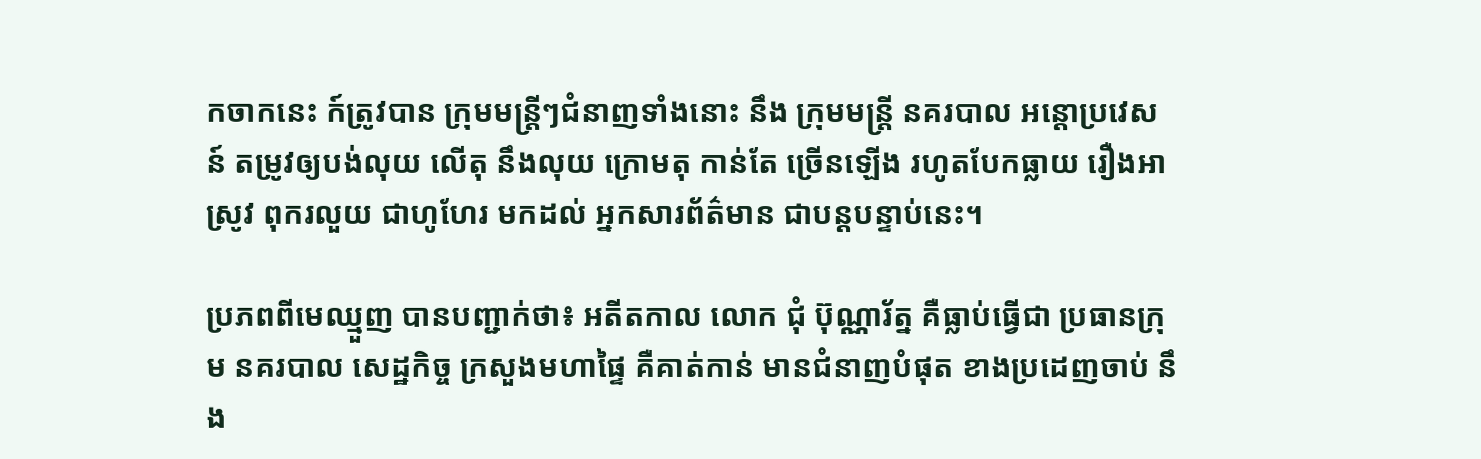កចាកនេះ ក៍ត្រូវបាន ក្រុមមន្ត្រីៗជំនាញទាំងនោះ នឹង ក្រុមមន្ត្រី នគរបាល អន្តោប្រវេស
ន៍ តម្រូវឲ្យបង់លុយ លើតុ នឹងលុយ ក្រោមតុ កាន់តែ ច្រើនឡើង រហូតបែកធ្លាយ រឿងអាស្រូវ ពុករលួយ ជាហូហែរ មកដល់ អ្នកសារព័ត៌មាន ជាបន្ដបន្ទាប់នេះ។

ប្រភពពីមេឈ្មួញ បានបញ្ជាក់ថា៖ អតីតកាល លោក ជុំ ប៊ុណ្ណារ័ត្ន គឺធ្លាប់ធ្វើជា ប្រធានក្រុម នគរបាល សេដ្ឋកិច្ច ក្រសួងមហាផ្ទៃ គឺគាត់កាន់ មានជំនាញបំផុត ខាងប្រដេញចាប់ នឹង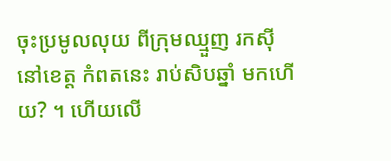ចុះប្រមូលលុយ ពីក្រុមឈ្មួញ រកស៊ី នៅខេត្ត កំពតនេះ រាប់សិបឆ្នាំ មកហើយ? ។ ហើយលើ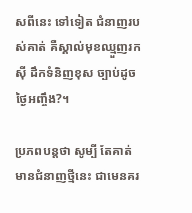សពីនេះ ទៅទៀត ជំនាញរបស់គាត់ គឺស្គាល់មុខឈ្មួញរកស៊ី ដឹកទំនិញខុស ច្បាប់ដូចថ្ងៃអញ្ចឹង?។

ប្រភពបន្តថា សូម្បី តែគាត់ មានជំនាញថ្មីនេះ ជាមេនគរ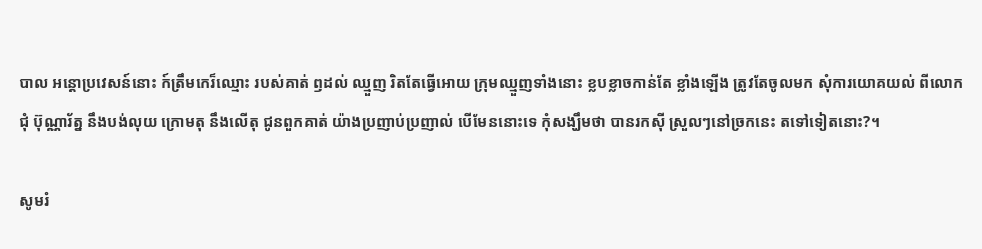បាល អន្តោប្រវេសន៍នោះ ក៍ត្រឹមកេរ៏ឈ្មោះ របស់គាត់ ឭដល់ ឈ្មួញ រិតតែធ្វើអោយ ក្រុមឈ្មួញទាំងនោះ ខ្លបខ្លាចកាន់តែ ខ្លាំងឡើង ត្រូវតែចូលមក សុំការយោគយល់ ពីលោក ជុំ ប៊ុណ្ណារ័ត្ន នឹងបង់លុយ ក្រោមតុ នឹងលើតុ ជូនពួកគាត់ យ៉ាងប្រញាប់ប្រញាល់ បើមែននោះទេ កុំសង្ឃឹមថា បានរកស៊ី ស្រួលៗនៅច្រកនេះ តទៅទៀតនោះ?។

សូមរំ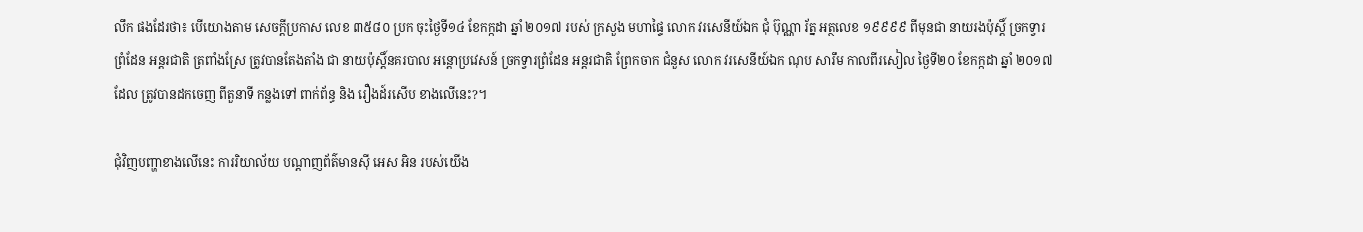លឹក ផងដែរថា៖ បើយោងតាម សេចក្តីប្រកាស លេខ ៣៥៨០ ប្រក ចុះថ្ងៃទី១៤ ខែកក្កដា ឆ្នាំ ២០១៧ របស់ ក្រសួង មហាផ្ទៃ លោក វរសេនីយ៍ឯក ជុំ ប៊ុណ្ណា រ័ត្ន អត្ថលេខ ១៩៩៩៩ ពីមុនជា នាយរងប៉ុស្តិ៍ ច្រកទ្វារ ព្រំដែន អន្តរជាតិ ត្រពាំងស្រែ ត្រូវបានតែងតាំង ជា នាយប៉ុស្តិ៍នគរបាល អន្តោប្រវេសន៍ ច្រកទ្វារព្រំដែន អន្តរជាតិ ព្រែកចាក ជំនួស លោក វរសេនីយ៍ឯក ណុប សារឹម កាលពីរសៀល ថ្ងៃទី២០ ខែកក្កដា ឆ្នាំ ២០១៧ ដែល ត្រូវបានដកចេញ ពីតួនាទី កន្លងទៅ ពាក់ព័ន្ធ និង រឿងដ៍រសើប ខាងលើនេះ?។

ជុំវិញបញ្ហាខាងលើនេះ ការរិយាល័យ បណ្ដាញព័ត៌មានស៊ី អេស អិន របស់យើង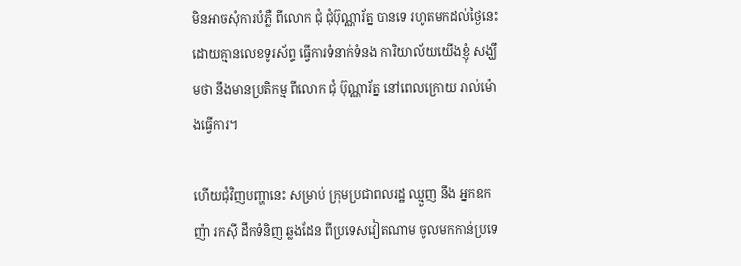មិនអាចសុំការបំភ្លឺ ពីលោក ជុំ ជុំប៊ុណ្ណារ័ត្ន បានទេ រហូតមកដល់ថ្ងៃនេះ ដោយគ្មានលេខទូរស័ព្ទ ធ្វើការទំនាក់ទំនង ការិយាល័យយើងខ្ញុំ សង្ឃឹមថា នឹងមានប្រតិកម្ម ពីលោក ជុំ ប៊ុណ្ណារ័ត្ន នៅពេលក្រោយ រាល់ម៉ោងធ្វើការ។

ហើយជុំវិញបញ្ហានេះ សម្រាប់ ក្រុមប្រជាពលរដ្ឋ ឈ្មួញ នឹង អ្នកឧកញ៉ា រកស៊ី ដឹកទំនិញ ឆ្លងដែន ពីប្រទេសវៀតណាម ចូលមកកាន់ប្រទេ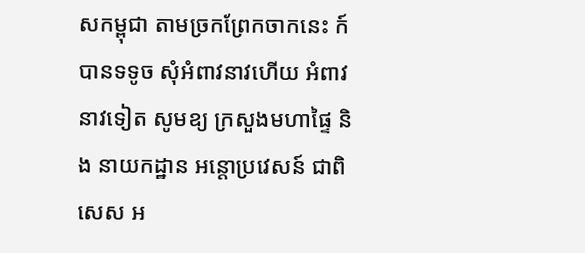សកម្ពុជា តាមច្រកព្រែកចាកនេះ ក៍បានទទូច សុំអំពាវនាវហើយ អំពាវនាវទៀត សូមឧ្យ ក្រសួងមហាផ្ទៃ និង នាយកដ្ឋាន អន្តោប្រវេសន៍ ជាពិសេស អ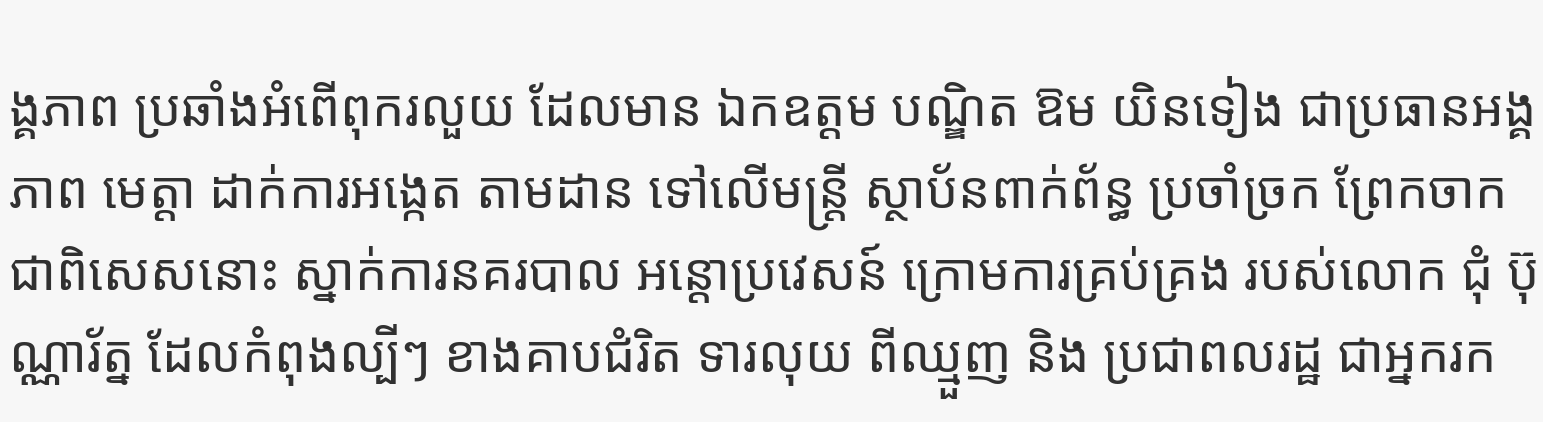ង្គភាព ប្រឆាំងអំពើពុករលួយ ដែលមាន ឯកឧត្តម បណ្ឌិត ឱម យិនទៀង ជាប្រធានអង្គភាព មេត្តា ដាក់ការអង្កេត តាមដាន ទៅលើមន្ត្រី ស្ថាប័នពាក់ព័ន្ធ ប្រចាំច្រក ព្រែកចាក ជាពិសេសនោះ ស្នាក់ការនគរបាល អន្តោប្រវេសន៍ ក្រោមការគ្រប់គ្រង របស់លោក ជុំ ប៊ុណ្ណារ័ត្ន ដែលកំពុងល្បីៗ ខាងគាបជំរិត ទារលុយ ពីឈ្មួញ និង ប្រជាពលរដ្ឋ ជាអ្នករក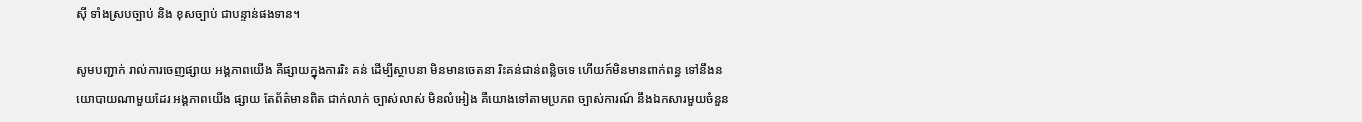ស៊ី ទាំងស្របច្បាប់ និង ខុសច្បាប់ ជាបន្ទាន់ផងទាន។

សូមបញ្ជាក់ រាល់ការចេញផ្សាយ អង្គភាពយើង គឺផ្សាយក្នុងការរិះ គន់ ដើម្បីស្ថាបនា មិនមានចេតនា រិះគន់ជាន់ពន្លិចទេ ហើយក៍មិនមានពាក់ពន្ធ ទៅនឹងនយោបាយណាមួយដែរ អង្គភាពយើង ផ្សាយ តែព័ត៌មានពិត ជាក់លាក់ ច្បាស់លាស់ មិនលំអៀង គឺយោងទៅតាមប្រភព ច្បាស់ការណ៍ នឹងឯកសារមួយចំនួន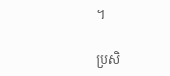។

ប្រសិ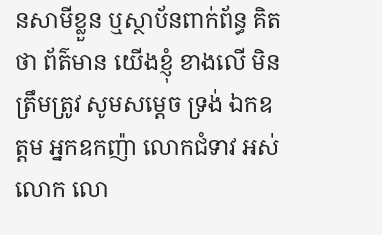នសាមីខ្លួន ឬស្ថាប័នពាក់ព័ន្ធ គិតថា ព័ត៌មាន យើងខ្ញុំ ខាងលើ មិនត្រឹមត្រូវ សូមសម្ដេច ទ្រង់ ឯកឧត្តម អ្នកឧកញ៉ា លោកជំទាវ អស់លោក លោ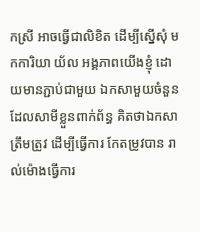កស្រី អាចធ្វើជាលិខិត ដើម្បីស្នើសុំ មកការិយា យ័ល អង្គភាពយើងខ្ញុំ ដោយមានភ្ជាប់ជាមួយ ឯកសាមួយចំនួន ដែលសាមីខ្លួនពាក់ព័ន្ធ គិតថាឯកសាត្រឹមត្រូវ ដើម្បីធ្វើការ កែតម្រូវបាន រាល់ម៉ោងធ្វើការ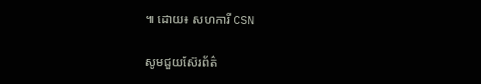៕ ដោយ៖ សហការី CSN

សូមជួយស៊ែរព័ត៌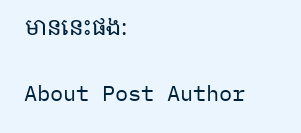មាននេះផង:

About Post Author